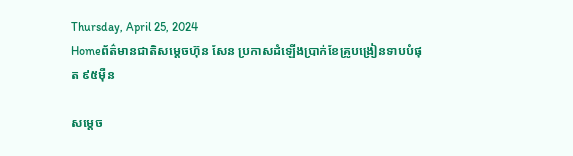Thursday, April 25, 2024
Homeព័ត៌មានជាតិសម្តេចហ៊ុន សែន ប្រកាសដំឡើងប្រាក់ខែគ្រូបង្រៀនទាបបំផុត ៩៥ម៉ឺន

សម្តេច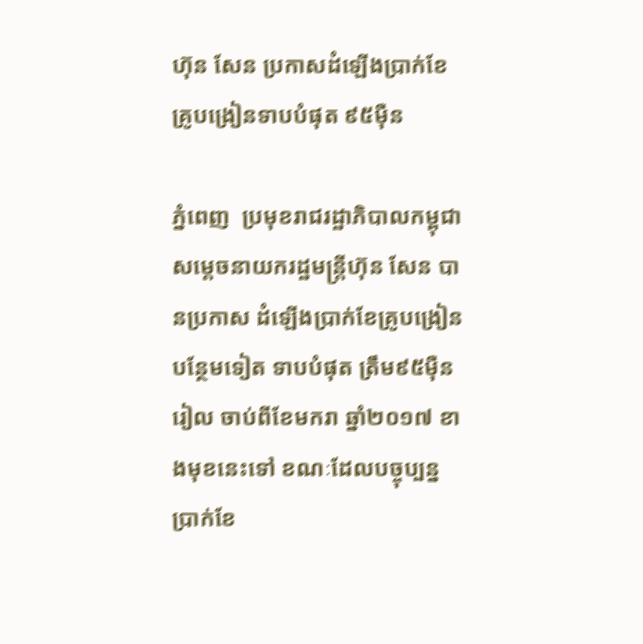ហ៊ុន សែន ប្រកាសដំឡើងប្រាក់ខែគ្រូបង្រៀនទាបបំផុត ៩៥ម៉ឺន

ភ្នំពេញ  ប្រមុខរាជរដ្ឋាភិបាលកម្ពុជា សម្តេចនាយករដ្ឋមន្ត្រីហ៊ុន សែន បានប្រកាស ដំឡើងប្រាក់ខែគ្រូបង្រៀនបន្ថែមទៀត ទាបបំផុត ត្រឹម៩៥ម៉ឺនរៀល ចាប់ពីខែមករា ឆ្នាំ២០១៧ ខាងមុខនេះទៅ ខណៈដែលបច្ចុប្បន្ន ប្រាក់ខែ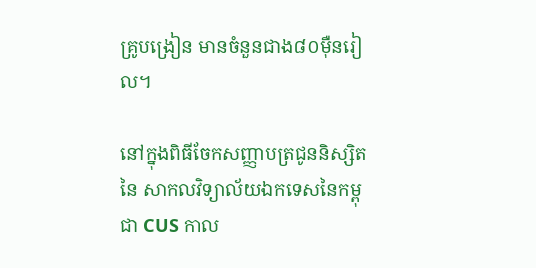គ្រូបង្រៀន មានចំនួនជាង៨០ម៉ឺនរៀល។

នៅក្នុងពិធីចែកសញ្ញាបត្រជូននិស្សិតនៃ សាកលវិទ្យាល័យឯកទេសនៃកម្ពុជា CUS កាល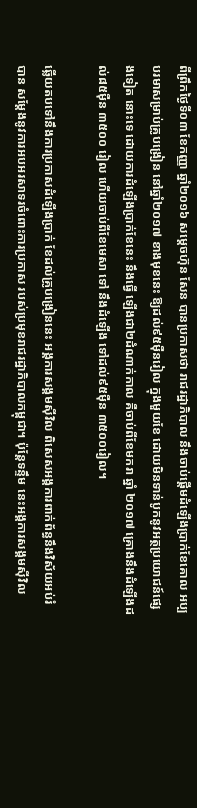ពីព្រឹកថ្ងៃទី០៣ ខែកញ្ញា ឆ្នាំ២០១៦ សម្តេចហ៊ុន សែន បានប្រកាសថា រាជរដ្ឋាភិបាល នឹងចាប់ផ្តើមដំឡើងប្រាក់ខែគោល អប្បបរមាសម្រាប់គ្រូបង្រៀន នៅឆ្នាំ២០១៧ ខាងមុខនេះ ឱ្យដល់៩៥ម៉ឺនរៀល ក្នុងមួយខែ ដោយមិនទាន់បូកនូវអត្ថប្រយោជន៍ផ្សេងទៀត នោះទេ ដោយការដំឡើងប្រាក់ខែនេះ នឹងធ្វើ ឡើងជា២ដំណាក់កាល គឺចាប់ពីខែមករា ឆ្នាំ ២០១៧ គ្រោងនឹងដំឡើងដល់៨៥ម៉ឺន ៣៥០០ រៀល ហើយចាប់ពីខែមេសា ទៅ នឹងដំឡើង ទៅដល់៩៥ម៉ឺន ៣៥០០រៀល។

ឆ្លើយតបទៅនឹងការប្រកាសដំឡើងប្រាក់ ខែដល់គ្រូបង្រៀននេះ អង្គការសង្គមស៊ីវិល ពិសេសអង្គការពាក់ព័ន្ធនឹងវិស័យអប់រំ បាន សម្តែងនូវការអបអរសាទរចំពោះការប្រកាស របស់ប្រមុខរាជរដ្ឋាភិបាលកម្ពុជា។ ប៉ុន្តែទន្ទឹម នេះអង្គការសង្គមស៊ីវិល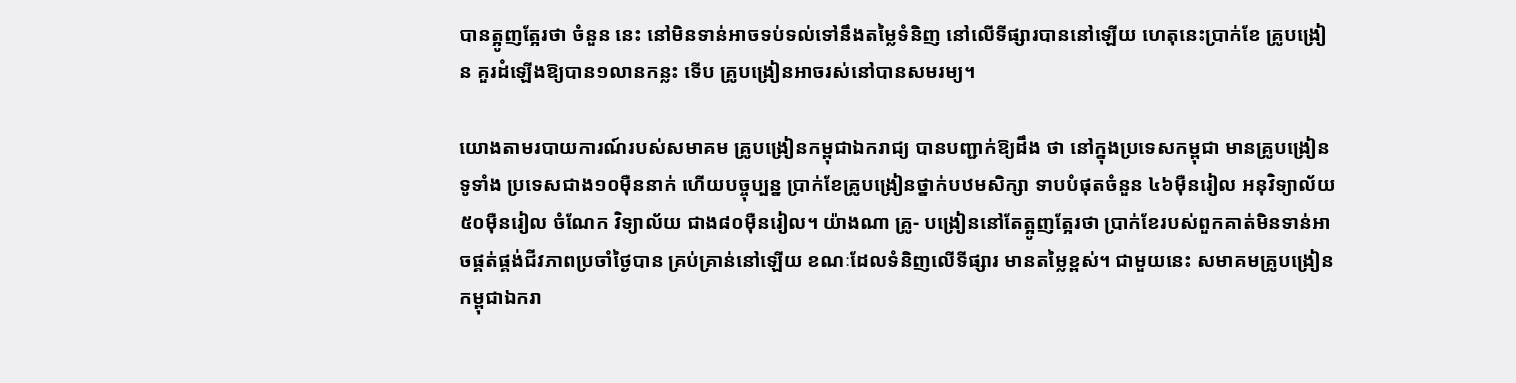បានត្អូញត្អែរថា ចំនួន នេះ នៅមិនទាន់អាចទប់ទល់ទៅនឹងតម្លៃទំនិញ នៅលើទីផ្សារបាននៅឡើយ ហេតុនេះប្រាក់ខែ គ្រូបង្រៀន គួរដំឡើងឱ្យបាន១លានកន្លះ ទើប គ្រូបង្រៀនអាចរស់នៅបានសមរម្យ។

យោងតាមរបាយការណ៍របស់សមាគម គ្រូបង្រៀនកម្ពុជាឯករាជ្យ បានបញ្ជាក់ឱ្យដឹង ថា នៅក្នុងប្រទេសកម្ពុជា មានគ្រូបង្រៀនទូទាំង ប្រទេសជាង១០ម៉ឺននាក់ ហើយបច្ចុប្បន្ន ប្រាក់ខែគ្រូបង្រៀនថ្នាក់បឋមសិក្សា ទាបបំផុតចំនួន ៤៦ម៉ឺនរៀល អនុវិទ្យាល័យ ៥០ម៉ឺនរៀល ចំណែក វិទ្យាល័យ ជាង៨០ម៉ឺនរៀល។ យ៉ាងណា គ្រូ- បង្រៀននៅតែត្អូញត្អែរថា ប្រាក់ខែរបស់ពួកគាត់មិនទាន់អាចផ្គត់ផ្គង់ជីវភាពប្រចាំថ្ងៃបាន គ្រប់គ្រាន់នៅឡើយ ខណៈដែលទំនិញលើទីផ្សារ មានតម្លៃខ្ពស់។ ជាមួយនេះ សមាគមគ្រូបង្រៀន កម្ពុជាឯករា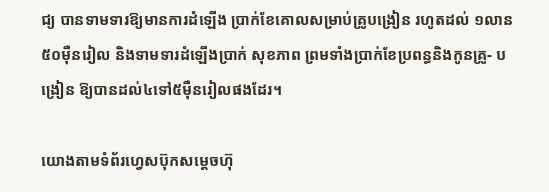ជ្យ បានទាមទារឱ្យមានការដំឡើង ប្រាក់ខែគោលសម្រាប់គ្រូបង្រៀន រហូតដល់ ១លាន ៥០ម៉ឺនរៀល និងទាមទារដំឡើងប្រាក់ សុខភាព ព្រមទាំងប្រាក់ខែប្រពន្ធនិងកូនគ្រូ- បង្រៀន ឱ្យបានដល់៤ទៅ៥ម៉ឺនរៀលផងដែរ។

យោងតាមទំព័រហ្វេសប៊ុកសម្តេចហ៊ុ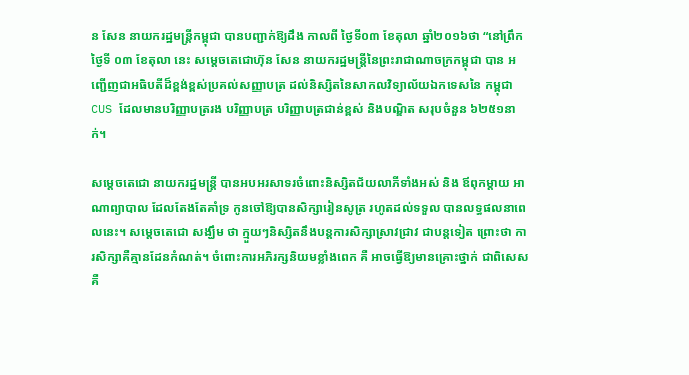ន សែន នាយករដ្ឋមន្ត្រីកម្ពុជា បានបញ្ជាក់ឱ្យដឹង កាលពី ថ្ងៃទី០៣ ខែតុលា ឆ្នាំ២០១៦ថា “នៅព្រឹកថ្ងៃទី ០៣ ខែតុលា នេះ សម្តេចតេជោហ៊ុន សែន នាយករដ្ឋមន្ត្រីនៃព្រះរាជាណាចក្រកម្ពុជា បាន អញ្ជើញជាអធិបតីដ៏ខ្ពង់ខ្ពស់ប្រគល់សញ្ញាបត្រ ដល់និស្សិតនៃសាកលវិទ្យាល័យឯកទេសនៃ កម្ពុជា CUS ដែលមានបរិញ្ញាបត្ររង បរិញ្ញាបត្រ បរិញ្ញាបត្រជាន់ខ្ពស់ និងបណ្ឌិត សរុបចំនួន ៦២៥១នាក់។

សម្តេចតេជោ នាយករដ្ឋមន្ត្រី បានអបអរសាទរចំពោះនិស្សិតជ័យលាភីទាំងអស់ និង ឪពុកម្តាយ អាណាព្យាបាល ដែលតែងតែគាំទ្រ កូនចៅឱ្យបានសិក្សារៀនសូត្រ រហូតដល់ទទួល បានលទ្ធផលនាពេលនេះ។ សម្តេចតេជោ សង្ឃឹម ថា ក្មួយៗនិស្សិតនឹងបន្តការសិក្សាស្រាវជ្រាវ ជាបន្តទៀត ព្រោះថា ការសិក្សាគឺគ្មានដែនកំណត់។ ចំពោះការអភិរក្សនិយមខ្លាំងពេក គឺ អាចធ្វើឱ្យមានគ្រោះថ្នាក់ ជាពិសេស គឺ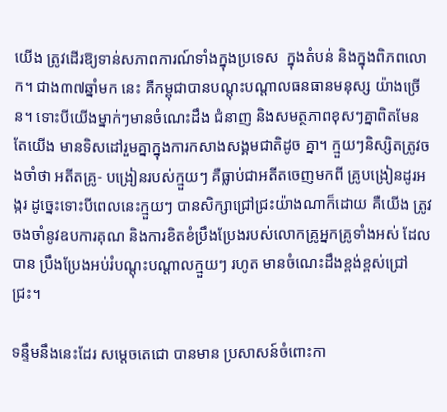យើង ត្រូវដើរឱ្យទាន់សភាពការណ៍ទាំងក្នុងប្រទេស  ក្នុងតំបន់ និងក្នុងពិភពលោក។ ជាង៣៧ឆ្នាំមក នេះ គឺកម្ពុជាបានបណ្តុះបណ្តាលធនធានមនុស្ស យ៉ាងច្រើន។ ទោះបីយើងម្នាក់ៗមានចំណេះដឹង ជំនាញ និងសមត្ថភាពខុសៗគ្នាពិតមែន តែយើង មានទិសដៅរួមគ្នាក្នុងការកសាងសង្គមជាតិដូច គ្នា។ ក្មួយៗនិស្សិតត្រូវចងចាំថា អតីតគ្រូ- បង្រៀនរបស់ក្មួយៗ គឺធ្លាប់ជាអតីតចេញមកពី គ្រូបង្រៀនដូរអង្ករ ដូច្នេះទោះបីពេលនេះក្មួយៗ បានសិក្សាជ្រៅជ្រះយ៉ាងណាក៏ដោយ គឺយើង ត្រូវចងចាំនូវឧបការគុណ និងការខិតខំប្រឹងប្រែងរបស់លោកគ្រូអ្នកគ្រូទាំងអស់ ដែលបាន ប្រឹងប្រែងអប់រំបណ្តុះបណ្តាលក្មួយៗ រហូត មានចំណេះដឹងខ្ពង់ខ្ពស់ជ្រៅជ្រះ។

ទន្ទឹមនឹងនេះដែរ សម្តេចតេជោ បានមាន ប្រសាសន៍ចំពោះកា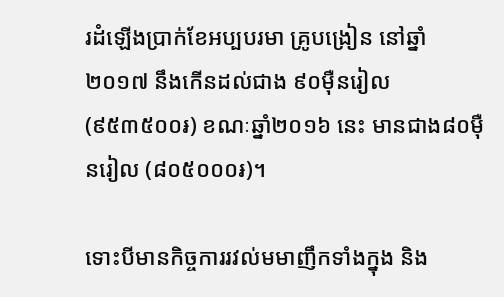រដំឡើងប្រាក់ខែអប្បបរមា គ្រូបង្រៀន នៅឆ្នាំ២០១៧ នឹងកើនដល់ជាង ៩០ម៉ឺនរៀល (៩៥៣៥០០៛) ខណៈឆ្នាំ២០១៦ នេះ មានជាង៨០ម៉ឺនរៀល (៨០៥០០០៛)។

ទោះបីមានកិច្ចការរវល់មមាញឹកទាំងក្នុង និង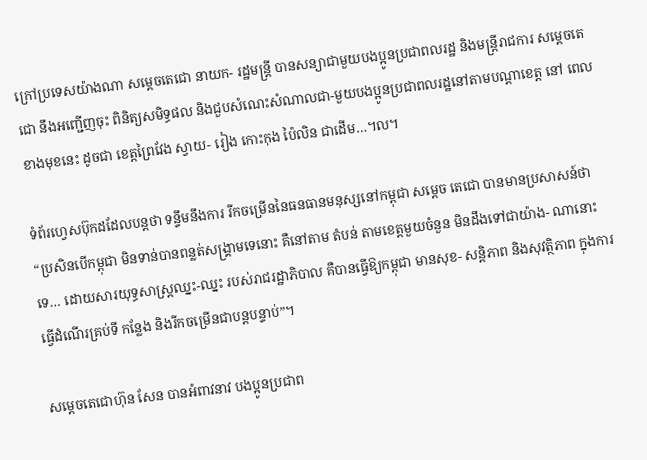ក្រៅប្រទេសយ៉ាងណា សម្តេចតេជោ នាយក- រដ្ឋមន្ត្រី បានសន្យាជាមួយបងប្អូនប្រជាពលរដ្ឋ និងមន្ត្រីរាជការ សម្តេចតេជោ នឹងអញ្ជើញចុះ ពិនិត្យសមិទ្ធផល និងជួបសំណេះសំណាលជា-មួយបងប្អូនប្រជាពលរដ្ឋនៅតាមបណ្តាខេត្ត នៅ ពេលខាងមុខនេះ ដូចជា ខេត្តព្រៃវែង ស្វាយ- រៀង កោះកុង ប៉ៃលិន ជាដើម…៘

ទំព័រហ្វេសប៊ុកដដែលបន្តថា ទន្ទឹមនឹងការ រីកចម្រើននៃធនធានមនុស្សនៅកម្ពុជា សម្តេច តេជោ បានមានប្រសាសន៍ថា “ប្រសិនបើកម្ពុជា មិនទាន់បានពន្លត់សង្គ្រាមទេនោះ គឺនៅតាម តំបន់ តាមខេត្តមួយចំនួន មិនដឹងទៅជាយ៉ាង- ណានោះទេ… ដោយសារយុទ្ធសាស្ត្រឈ្នះ-ឈ្នះ របស់រាជរដ្ឋាភិបាល គឺបានធ្វើឱ្យកម្ពុជា មានសុខ- សន្តិភាព និងសុវត្ថិភាព ក្នុងការធ្វើដំណើរគ្រប់ទី កន្លែង និងរីកចម្រើនជាបន្តបន្ទាប់”។

សម្តេចតេជោហ៊ុន សែន បានអំពាវនាវ បងប្អូនប្រជាព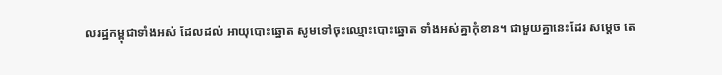លរដ្ឋកម្ពុជាទាំងអស់ ដែលដល់ អាយុបោះឆ្នោត សូមទៅចុះឈ្មោះបោះឆ្នោត ទាំងអស់គ្នាកុំខាន។ ជាមួយគ្នានេះដែរ សម្តេច តេ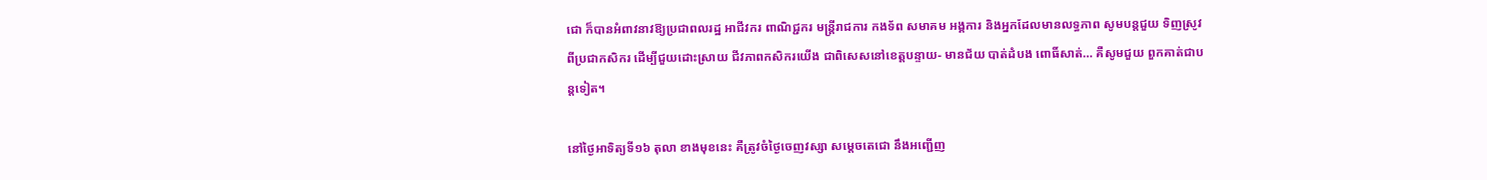ជោ ក៏បានអំពាវនាវឱ្យប្រជាពលរដ្ឋ អាជីវករ ពាណិជ្ជករ មន្ត្រីរាជការ កងទ័ព សមាគម អង្គការ និងអ្នកដែលមានលទ្ធភាព សូមបន្តជួយ ទិញស្រូវពីប្រជាកសិករ ដើម្បីជួយដោះស្រាយ ជីវភាពកសិករយើង ជាពិសេសនៅខេត្តបន្ទាយ- មានជ័យ បាត់ដំបង ពោធិ៍សាត់… គឺសូមជួយ ពួកគាត់ជាបន្តទៀត។

នៅថ្ងៃអាទិត្យទី១៦ តុលា ខាងមុខនេះ គឺត្រូវចំថ្ងៃចេញវស្សា សម្តេចតេជោ នឹងអញ្ជើញ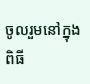ចូលរួមនៅក្នុងពិធី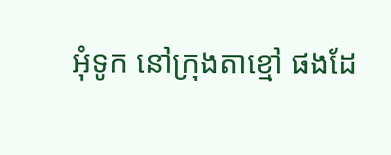អុំទូក នៅក្រុងតាខ្មៅ ផងដែ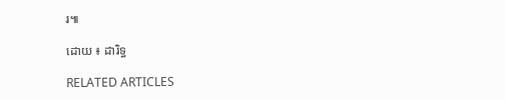រ៕

ដោយ ៖ ដារិទ្ធ

RELATED ARTICLES